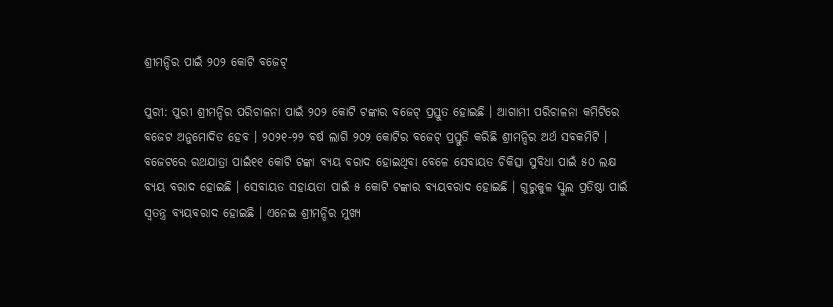ଶ୍ରୀମନ୍ଦିର ପାଇଁ ୨୦୨ କୋଟି ବଜେଟ୍

ପୁରୀ: ପୁରୀ ଶ୍ରୀମନ୍ଦିର ପରିଚାଳନା ପାଇଁ ୨୦୨ କୋଟି ଟଙ୍କାର ବଜେଟ୍ ପ୍ରସ୍ତୁତ ହୋଇଛି । ଆଗାମୀ ପରିଚାଳନା କମିଟିରେ ବଜେଟ ଅନୁମୋଦିତ ହେବ । ୨୦୨୧-୨୨ ବର୍ଷ ଲାଗି ୨୦୨ କୋଟିର ବଜେଟ୍ ପ୍ରସ୍ତୁତି କରିଛି ଶ୍ରୀମନ୍ଦିର ଅର୍ଥ ସବକମିଟି । ବଜେଟରେ ରଥଯାତ୍ରା ପାଇଁ୧୧ କୋଟି ଟଙ୍କା ବ୍ୟୟ ବରାଦ ହୋଇଥିବା ବେଳେ ସେବାୟତ ଚିକିତ୍ସା ସୁବିଧା ପାଇଁ ୫୦ ଲକ୍ଷ ବ୍ୟୟ ବରାଦ ହୋଇଛି । ସେବାୟତ ସହାୟତା ପାଇଁ ୫ କୋଟି ଟଙ୍କାର ବ୍ୟୟବରାଦ ହୋଇଛି । ଗୁରୁକୁଳ ସ୍କୁଲ ପ୍ରତିଷ୍ଠା ପାଇଁ ସ୍ୱତନ୍ତ୍ର ବ୍ୟୟବରାଦ ହୋଇଛି । ଏନେଇ ଶ୍ରୀମନ୍ଦିର ମୁଖ୍ୟ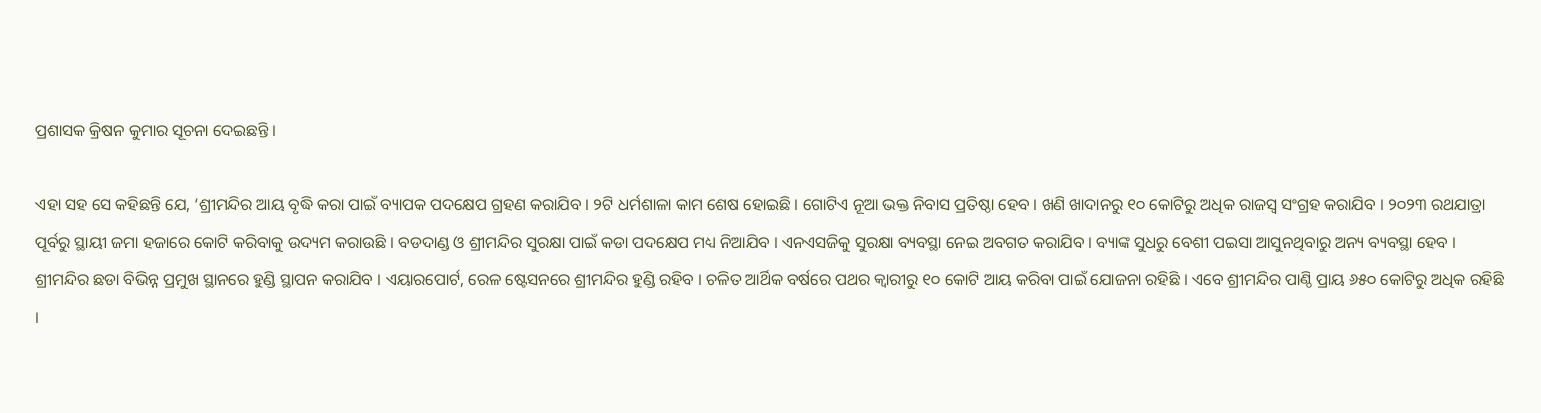ପ୍ରଶାସକ କ୍ରିଷନ କୁମାର ସୂଚନା ଦେଇଛନ୍ତି ।

ଏହା ସହ ସେ କହିଛନ୍ତି ଯେ, ‘ଶ୍ରୀମନ୍ଦିର ଆୟ ବୃଦ୍ଧି କରା ପାଇଁ ବ୍ୟାପକ ପଦକ୍ଷେପ ଗ୍ରହଣ କରାଯିବ । ୨ଟି ଧର୍ମଶାଳା କାମ ଶେଷ ହୋଇଛି । ଗୋଟିଏ ନୂଆ ଭକ୍ତ ନିବାସ ପ୍ରତିଷ୍ଠା ହେବ । ଖଣି ଖାଦାନରୁ ୧୦ କୋଟିରୁ ଅଧିକ ରାଜସ୍ୱ ସଂଗ୍ରହ କରାଯିବ । ୨୦୨୩ ରଥଯାତ୍ରା ପୂର୍ବରୁ ସ୍ଥାୟୀ ଜମା ହଜାରେ କୋଟି କରିବାକୁ ଉଦ୍ୟମ କରାଉଛି । ବଡଦାଣ୍ଡ ଓ ଶ୍ରୀମନ୍ଦିର ସୁରକ୍ଷା ପାଇଁ କଡା ପଦକ୍ଷେପ ମଧ୍ୟ ନିଆଯିବ । ଏନଏସଜିକୁ ସୁରକ୍ଷା ବ୍ୟବସ୍ଥା ନେଇ ଅବଗତ କରାଯିବ । ବ୍ୟାଙ୍କ ସୁଧରୁ ବେଶୀ ପଇସା ଆସୁନଥିବାରୁ ଅନ୍ୟ ବ୍ୟବସ୍ଥା ହେବ । ଶ୍ରୀମନ୍ଦିର ଛଡା ବିଭିନ୍ନ ପ୍ରମୁଖ ସ୍ଥାନରେ ହୁଣ୍ଡି ସ୍ଥାପନ କରାଯିବ । ଏୟାରପୋର୍ଟ, ରେଳ ଷ୍ଟେସନରେ ଶ୍ରୀମନ୍ଦିର ହୁଣ୍ଡି ରହିବ । ଚଳିତ ଆର୍ଥିକ ବର୍ଷରେ ପଥର କ୍ୱାରୀରୁ ୧୦ କୋଟି ଆୟ କରିବା ପାଇଁ ଯୋଜନା ରହିଛି । ଏବେ ଶ୍ରୀମନ୍ଦିର ପାଣ୍ଠି ପ୍ରାୟ ୬୫୦ କୋଟିରୁ ଅଧିକ ରହିଛି ।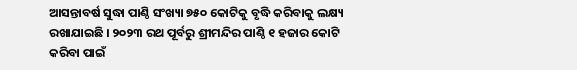ଆସନ୍ତାବର୍ଷ ସୁଦ୍ଧା ପାଣ୍ଠି ସଂଖ୍ୟା ୭୫୦ କୋଟିକୁ ବୃଦ୍ଧି କରିବାକୁ ଲକ୍ଷ୍ୟ ରଖାଯାଇଛି । ୨୦୨୩ ରଥ ପୂର୍ବରୁ ଶ୍ରୀମନ୍ଦିର ପାଣ୍ଠି ୧ ହଜାର କୋଟି କରିବା ପାଇଁ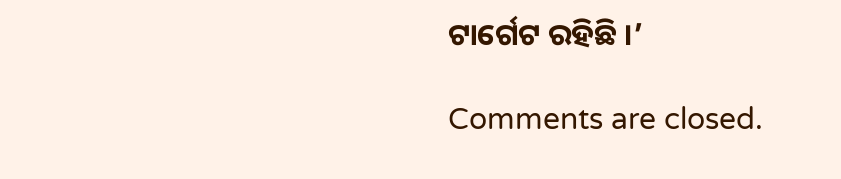ଟାର୍ଗେଟ ରହିଛି ।’

Comments are closed.